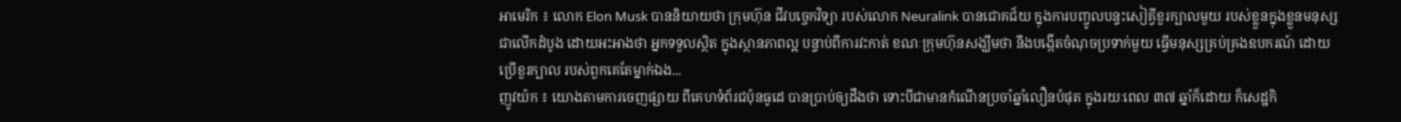អាមេរិក ៖ លោក Elon Musk បាននិយាយថា ក្រុមហ៊ុន ជីវបច្ចេកវិទ្យា របស់លោក Neuralink បានជោគជ័យ ក្នុងការបញ្ចូលបន្ទះសៀគ្វីខួរក្បាលមួយ របស់ខ្លួនក្នុងខ្លួនមនុស្សជាលើកដំបូង ដោយអះអាងថា អ្នកទទួលស្ថិត ក្នុងស្ថានភាពល្អ បន្ទាប់ពីការវះកាត់ ខណៈក្រុមហ៊ុនសង្ឃឹមថា នឹងបង្កើតចំណុចប្រទាក់មួយ ធ្វើមនុស្សគ្រប់គ្រងឧបករណ៍ ដោយប្រើខួរក្បាល របស់ពួកគេតែម្នាក់ឯង...
ញូវយ៉ក ៖ យោងតាមការចេញផ្សាយ ពីគេហទំព័រជប៉ុនធូដេ បានប្រាប់ឲ្យដឹងថា ទោះបីជាមានកំណើនប្រចាំឆ្នាំលឿនបំផុត ក្នុងរយៈពេល ៣៧ ឆ្នាំក៏ដោយ ក៏សេដ្ឋកិ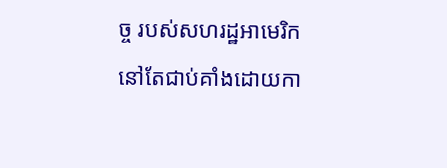ច្ច របស់សហរដ្ឋអាមេរិក នៅតែជាប់គាំងដោយកា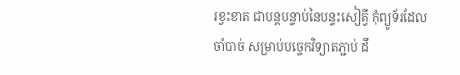រខ្វះខាត ជាបន្តបន្ទាប់នៃបន្ទះសៀគ្វី កុំព្យូទ័រដែលចាំបាច់ សម្រាប់បច្ចេកវិទ្យាតភ្ជាប់ ដឹ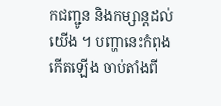កជញ្ជូន និងកម្សាន្តដល់យើង ។ បញ្ហានេះកំពុងកើតឡើង ចាប់តាំងពី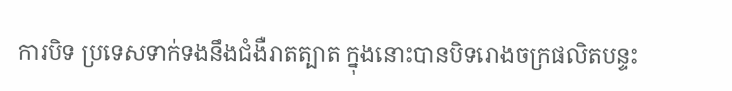ការបិទ ប្រទេសទាក់ទងនឹងជំងឺរាតត្បាត ក្នុងនោះបានបិទរោងចក្រផលិតបន្ទះ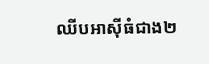ឈីបអាស៊ីធំជាង២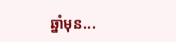ឆ្នាំមុន...